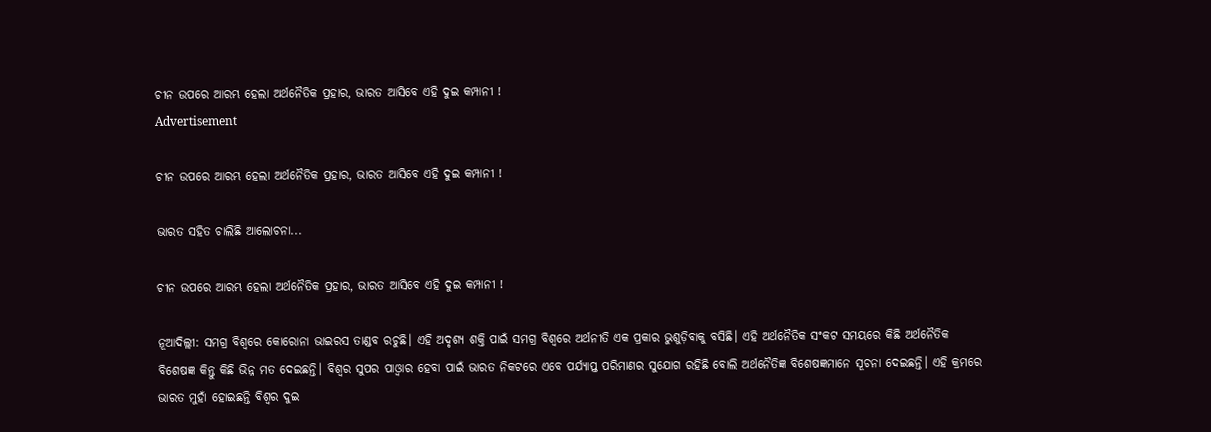ଚୀନ ଉପରେ ଆରମ୍ଭ ହେଲା ଅର୍ଥନୈତିକ ପ୍ରହାର, ଭାରତ ଆସିବେ ଏହି ଦୁଇ କମ୍ପାନୀ !
Advertisement

ଚୀନ ଉପରେ ଆରମ୍ଭ ହେଲା ଅର୍ଥନୈତିକ ପ୍ରହାର, ଭାରତ ଆସିବେ ଏହି ଦୁଇ କମ୍ପାନୀ !

ଭାରତ ସହିତ ଚାଲିଛି ଆଲୋଚନା...

ଚୀନ ଉପରେ ଆରମ୍ଭ ହେଲା ଅର୍ଥନୈତିକ ପ୍ରହାର, ଭାରତ ଆସିବେ ଏହି ଦୁଇ କମ୍ପାନୀ !

ନୂଆଦିଲ୍ଲୀ: ସମଗ୍ର ବିଶ୍ୱରେ କୋରୋନା ଭାଇରସ ତାଣ୍ଡବ ରଚୁଛି। ଏହି ଅଦୃଶ୍ୟ ଶକ୍ତି ପାଇଁ ସମଗ୍ର ବିଶ୍ୱରେ ଅର୍ଥନୀତି ଏକ ପ୍ରକାର ଭୁଶୁଡ଼ିବାକୁ ବସିଛି। ଏହି ଅର୍ଥନୈତିକ ସଂକଟ ସମୟରେ କିଛି ଅର୍ଥନୈତିକ ବିଶେଷଜ୍ଞ କିନ୍ତୁ କିଛି ଭିନ୍ନ ମତ ଦେଇଛନ୍ତି। ବିଶ୍ୱର ସୁପର ପାଓ୍ୱାର ହେବା ପାଇଁ ଭାରତ ନିକଟରେ ଏବେ ପର୍ଯ୍ୟାପ୍ତ ପରିମାଣର ସୁଯୋଗ ରହିଛି ବୋଲି ଅର୍ଥନୈତିଜ୍ଞ ବିଶେଷଜ୍ଞମାନେ ସୂଚନା ଦେଇଛନ୍ତି। ଏହି କ୍ରମରେ ଭାରତ ମୁହାଁ ହୋଇଛନ୍ତି ବିଶ୍ୱର ଦୁଇ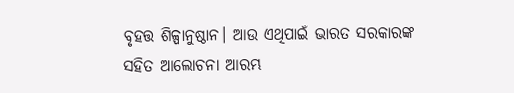ବୃହତ୍ତ ଶିଳ୍ପାନୁଷ୍ଠାନ। ଆଉ ଏଥିପାଇଁ ଭାରତ ସରକାରଙ୍କ ସହିତ ଆଲୋଚନା ଆରମ୍ଭ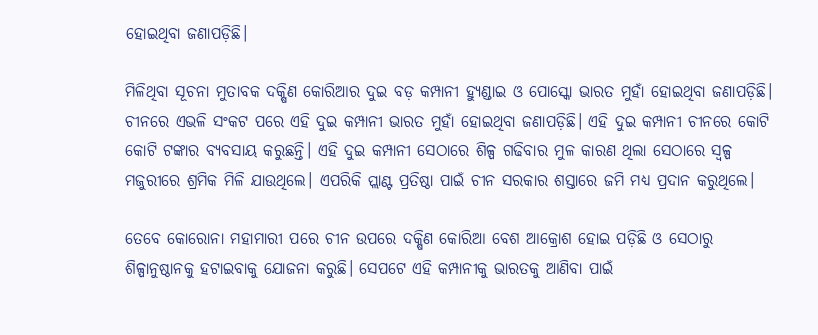ହୋଇଥିବା ଜଣାପଡ଼ିଛି।

ମିଳିଥିବା ସୂଚନା ମୁତାବକ ଦକ୍ଷିଣ କୋରିଆର ଦୁଇ ବଡ଼ କମ୍ପାନୀ ହ୍ୟୁଣ୍ଡାଇ ଓ ପୋସ୍କୋ ଭାରତ ମୁହାଁ ହୋଇଥିବା ଜଣାପଡ଼ିଛି। ଚୀନରେ ଏଭଳି ସଂକଟ ପରେ ଏହି ଦୁଇ କମ୍ପାନୀ ଭାରତ ମୁହାଁ ହୋଇଥିବା ଜଣାପଡ଼ିଛି। ଏହି ଦୁଇ କମ୍ପାନୀ ଚୀନରେ କୋଟି କୋଟି ଟଙ୍କାର ବ୍ୟବସାୟ କରୁଛନ୍ତି। ଏହି ଦୁଇ କମ୍ପାନୀ ସେଠାରେ ଶିଳ୍ପ ଗଢିବାର ମୁଳ କାରଣ ଥିଲା ସେଠାରେ ସ୍ୱଳ୍ପ ମଜୁରୀରେ ଶ୍ରମିକ ମିଳି ଯାଉଥିଲେ। ଏପରିକି ପ୍ଲାଣ୍ଟ ପ୍ରତିଷ୍ଠା ପାଇଁ ଚୀନ ସରକାର ଶସ୍ତାରେ ଜମି ମଧ୍ୟ ପ୍ରଦାନ କରୁଥିଲେ।

ତେବେ କୋରୋନା ମହାମାରୀ ପରେ ଚୀନ ଉପରେ ଦକ୍ଷିଣ କୋରିଆ ବେଶ ଆକ୍ରୋଶ ହୋଇ ପଡ଼ିଛି ଓ ସେଠାରୁ ଶିଳ୍ପାନୁଷ୍ଠାନକୁ ହଟାଇବାକୁ ଯୋଜନା କରୁଛି। ସେପଟେ ଏହି କମ୍ପାନୀକୁ ଭାରତକୁ ଆଣିବା ପାଇଁ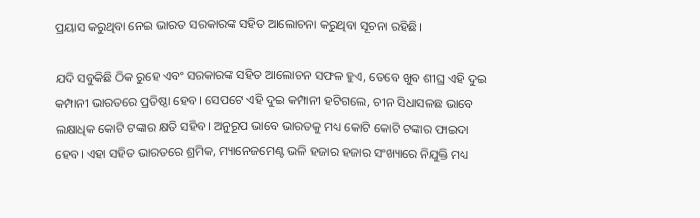ପ୍ରୟାସ କରୁଥିବା ନେଇ ଭାରତ ସରକାରଙ୍କ ସହିତ ଆଲୋଚନା କରୁଥିବା ସୂଚନା ରହିଛି।

ଯଦି ସବୁକିଛି ଠିକ ରୁହେ ଏବଂ ସରକାରଙ୍କ ସହିତ ଆଲୋଚନ ସଫଳ ହୁଏ, ତେବେ ଖୁବ ଶୀଘ୍ର ଏହି ଦୁଇ କମ୍ପାନୀ ଭାରତରେ ପ୍ରତିଷ୍ଠା ହେବ। ସେପଟେ ଏହି ଦୁଇ କମ୍ପାନୀ ହଟିଗଲେ, ଚୀନ ସିଧାସଳଛ ଭାବେ ଲକ୍ଷାଧିକ କୋଟି ଟଙ୍କାର କ୍ଷତି ସହିବ। ଅନୁରୂପ ଭାବେ ଭାରତକୁ ମଧ୍ୟ କୋଟି କୋଟି ଟଙ୍କାର ଫାଇଦା ହେବ। ଏହା ସହିତ ଭାରତରେ ଶ୍ରମିକ, ମ୍ୟାନେଜମେଣ୍ଟ ଭଳି ହଜାର ହଜାର ସଂଖ୍ୟାରେ ନିଯୁକ୍ତି ମଧ୍ୟ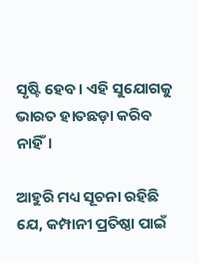ସୃଷ୍ଟି ହେବ। ଏହି ସୁଯୋଗକୁ ଭାରତ ହାତଛଡ଼ା କରିବ ନାହିଁ।

ଆହୁରି ମଧ୍ୟ ସୂଚନା ରହିଛି ଯେ, କମ୍ପାନୀ ପ୍ରତିଷ୍ଠା ପାଇଁ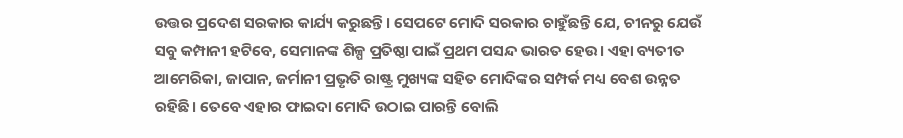ଉତ୍ତର ପ୍ରଦେଶ ସରକାର କାର୍ଯ୍ୟ କରୁଛନ୍ତି। ସେପଟେ ମୋଦି ସରକାର ଚାହୁଁଛନ୍ତି ଯେ, ଚୀନରୁ ଯେଉଁ ସବୁ କମ୍ପାନୀ ହଟିବେ, ସେମାନଙ୍କ ଶିଳ୍ପ ପ୍ରତିଷ୍ଠା ପାଇଁ ପ୍ରଥମ ପସନ୍ଦ ଭାରତ ହେଉ। ଏହା ବ୍ୟତୀତ ଆମେରିକା, ଜାପାନ, ଜର୍ମାନୀ ପ୍ରଭୃତି ରାଷ୍ଟ୍ର ମୁଖ୍ୟଙ୍କ ସହିତ ମୋଦିଙ୍କର ସମ୍ପର୍କ ମଧ୍ୟ ବେଶ ଉନ୍ନତ ରହିଛି। ତେବେ ଏହାର ଫାଇଦା ମୋଦି ଉଠାଇ ପାରନ୍ତି ବୋଲି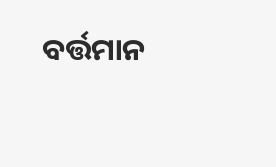ବର୍ତ୍ତମାନ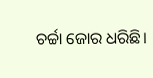ଚର୍ଚ୍ଚା ଜୋର ଧରିଛି।